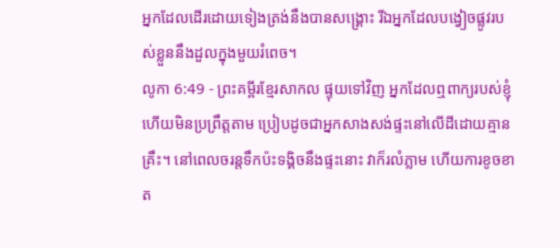អ្នកដែលដើរដោយទៀងត្រង់នឹងបានសង្គ្រោះ រីឯអ្នកដែលបង្វៀចផ្លូវរបស់ខ្លួននឹងដួលក្នុងមួយរំពេច។
លូកា 6:49 - ព្រះគម្ពីរខ្មែរសាកល ផ្ទុយទៅវិញ អ្នកដែលឮពាក្យរបស់ខ្ញុំ ហើយមិនប្រព្រឹត្តតាម ប្រៀបដូចជាអ្នកសាងសង់ផ្ទះនៅលើដីដោយគ្មានគ្រឹះ។ នៅពេលចរន្តទឹកប៉ះទង្គិចនឹងផ្ទះនោះ វាក៏រលំភ្លាម ហើយការខូចខាត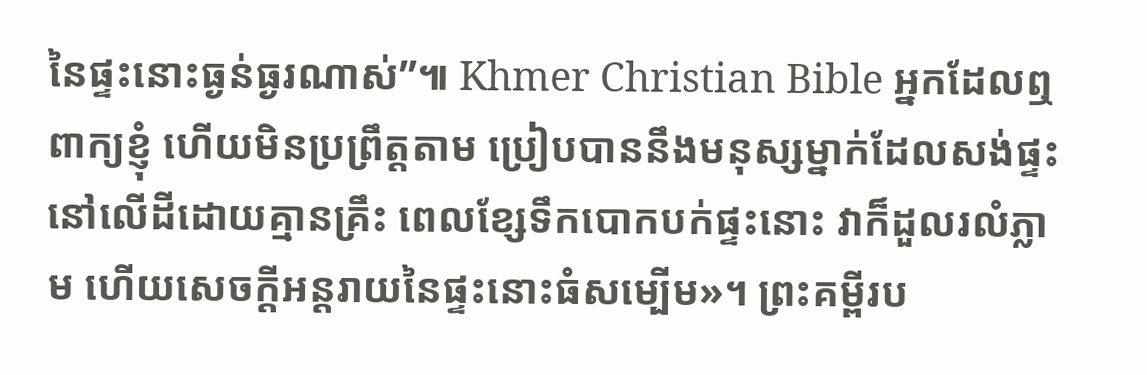នៃផ្ទះនោះធ្ងន់ធ្ងរណាស់”៕ Khmer Christian Bible អ្នកដែលឮពាក្យខ្ញុំ ហើយមិនប្រព្រឹត្ដតាម ប្រៀបបាននឹងមនុស្សម្នាក់ដែលសង់ផ្ទះនៅលើដីដោយគ្មានគ្រឹះ ពេលខ្សែទឹកបោកបក់ផ្ទះនោះ វាក៏ដួលរលំភ្លាម ហើយសេចក្ដីអន្ដរាយនៃផ្ទះនោះធំសម្បើម»។ ព្រះគម្ពីរប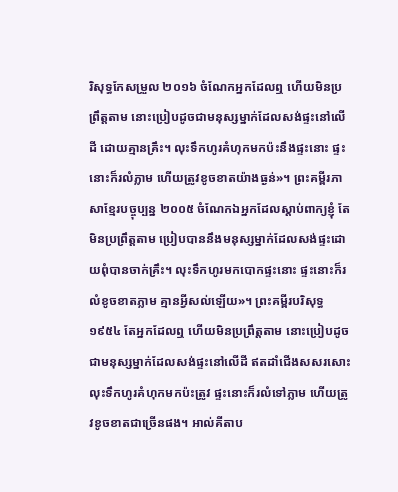រិសុទ្ធកែសម្រួល ២០១៦ ចំណែកអ្នកដែលឮ ហើយមិនប្រព្រឹត្តតាម នោះប្រៀបដូចជាមនុស្សម្នាក់ដែលសង់ផ្ទះនៅលើដី ដោយគ្មានគ្រឹះ។ លុះទឹកហូរគំហុកមកប៉ះនឹងផ្ទះនោះ ផ្ទះនោះក៏រលំភ្លាម ហើយត្រូវខូចខាតយ៉ាងធ្ងន់»។ ព្រះគម្ពីរភាសាខ្មែរបច្ចុប្បន្ន ២០០៥ ចំណែកឯអ្នកដែលស្ដាប់ពាក្យខ្ញុំ តែមិនប្រព្រឹត្តតាម ប្រៀបបាននឹងមនុស្សម្នាក់ដែលសង់ផ្ទះដោយពុំបានចាក់គ្រឹះ។ លុះទឹកហូរមកបោកផ្ទះនោះ ផ្ទះនោះក៏រលំខូចខាតភ្លាម គ្មានអ្វីសល់ឡើយ»។ ព្រះគម្ពីរបរិសុទ្ធ ១៩៥៤ តែអ្នកដែលឮ ហើយមិនប្រព្រឹត្តតាម នោះប្រៀបដូចជាមនុស្សម្នាក់ដែលសង់ផ្ទះនៅលើដី ឥតដាំជើងសសរសោះ លុះទឹកហូរគំហុកមកប៉ះត្រូវ ផ្ទះនោះក៏រលំទៅភ្លាម ហើយត្រូវខូចខាតជាច្រើនផង។ អាល់គីតាប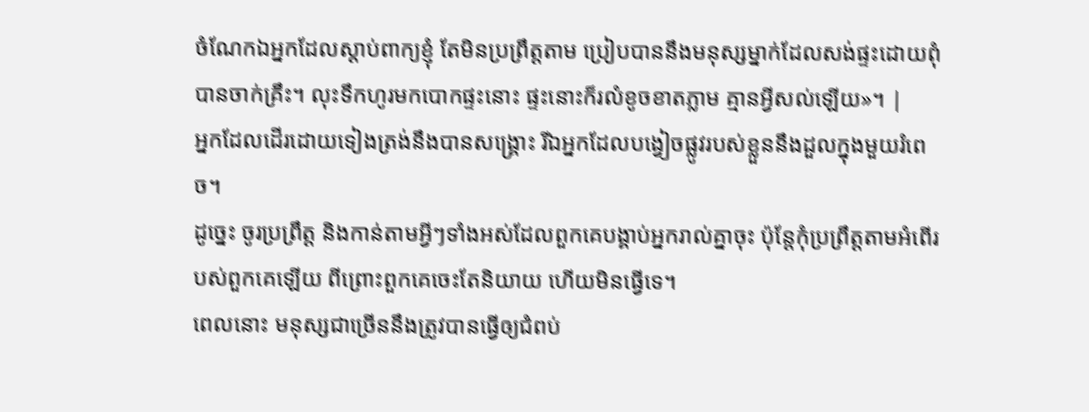ចំណែកឯអ្នកដែលស្ដាប់ពាក្យខ្ញុំ តែមិនប្រព្រឹត្ដតាម ប្រៀបបាននឹងមនុស្សម្នាក់ដែលសង់ផ្ទះដោយពុំបានចាក់គ្រឹះ។ លុះទឹកហូរមកបោកផ្ទះនោះ ផ្ទះនោះក៏រលំខូចខាតភ្លាម គ្មានអ្វីសល់ឡើយ»។ |
អ្នកដែលដើរដោយទៀងត្រង់នឹងបានសង្គ្រោះ រីឯអ្នកដែលបង្វៀចផ្លូវរបស់ខ្លួននឹងដួលក្នុងមួយរំពេច។
ដូច្នេះ ចូរប្រព្រឹត្ត និងកាន់តាមអ្វីៗទាំងអស់ដែលពួកគេបង្គាប់អ្នករាល់គ្នាចុះ ប៉ុន្តែកុំប្រព្រឹត្តតាមអំពើរបស់ពួកគេឡើយ ពីព្រោះពួកគេចេះតែនិយាយ ហើយមិនធ្វើទេ។
ពេលនោះ មនុស្សជាច្រើននឹងត្រូវបានធ្វើឲ្យជំពប់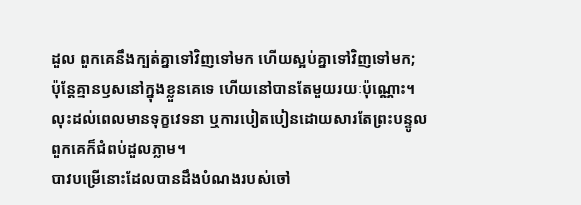ដួល ពួកគេនឹងក្បត់គ្នាទៅវិញទៅមក ហើយស្អប់គ្នាទៅវិញទៅមក;
ប៉ុន្តែគ្មានឫសនៅក្នុងខ្លួនគេទេ ហើយនៅបានតែមួយរយៈប៉ុណ្ណោះ។ លុះដល់ពេលមានទុក្ខវេទនា ឬការបៀតបៀនដោយសារតែព្រះបន្ទូល ពួកគេក៏ជំពប់ដួលភ្លាម។
បាវបម្រើនោះដែលបានដឹងបំណងរបស់ចៅ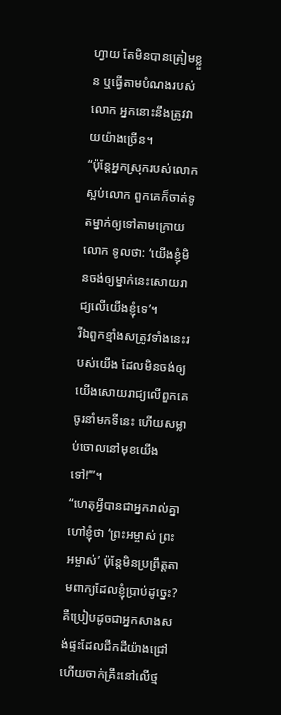ហ្វាយ តែមិនបានត្រៀមខ្លួន ឬធ្វើតាមបំណងរបស់លោក អ្នកនោះនឹងត្រូវវាយយ៉ាងច្រើន។
“ប៉ុន្តែអ្នកស្រុករបស់លោកស្អប់លោក ពួកគេក៏ចាត់ទូតម្នាក់ឲ្យទៅតាមក្រោយលោក ទូលថា: ‘យើងខ្ញុំមិនចង់ឲ្យម្នាក់នេះសោយរាជ្យលើយើងខ្ញុំទេ’។
រីឯពួកខ្មាំងសត្រូវទាំងនេះរបស់យើង ដែលមិនចង់ឲ្យយើងសោយរាជ្យលើពួកគេ ចូរនាំមកទីនេះ ហើយសម្លាប់ចោលនៅមុខយើងទៅ!’”។
“ហេតុអ្វីបានជាអ្នករាល់គ្នាហៅខ្ញុំថា ‘ព្រះអម្ចាស់ ព្រះអម្ចាស់’ ប៉ុន្តែមិនប្រព្រឹត្តតាមពាក្យដែលខ្ញុំប្រាប់ដូច្នេះ?
គឺប្រៀបដូចជាអ្នកសាងសង់ផ្ទះដែលជីកដីយ៉ាងជ្រៅ ហើយចាក់គ្រឹះនៅលើថ្ម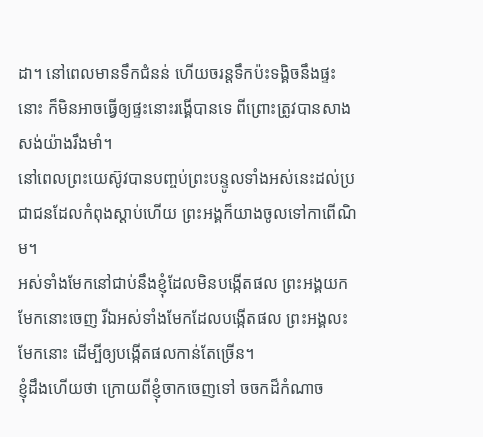ដា។ នៅពេលមានទឹកជំនន់ ហើយចរន្តទឹកប៉ះទង្គិចនឹងផ្ទះនោះ ក៏មិនអាចធ្វើឲ្យផ្ទះនោះរង្គើបានទេ ពីព្រោះត្រូវបានសាងសង់យ៉ាងរឹងមាំ។
នៅពេលព្រះយេស៊ូវបានបញ្ចប់ព្រះបន្ទូលទាំងអស់នេះដល់ប្រជាជនដែលកំពុងស្ដាប់ហើយ ព្រះអង្គក៏យាងចូលទៅកាពើណិម។
អស់ទាំងមែកនៅជាប់នឹងខ្ញុំដែលមិនបង្កើតផល ព្រះអង្គយកមែកនោះចេញ រីឯអស់ទាំងមែកដែលបង្កើតផល ព្រះអង្គលះមែកនោះ ដើម្បីឲ្យបង្កើតផលកាន់តែច្រើន។
ខ្ញុំដឹងហើយថា ក្រោយពីខ្ញុំចាកចេញទៅ ចចកដ៏កំណាច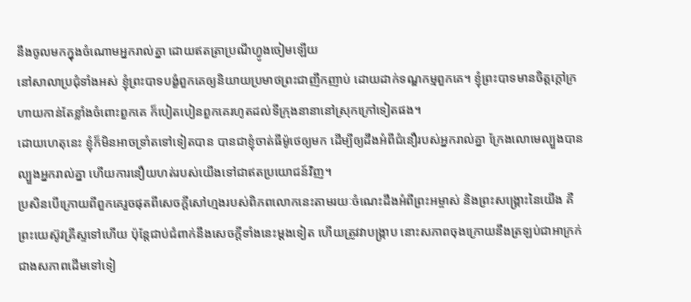នឹងចូលមកក្នុងចំណោមអ្នករាល់គ្នា ដោយឥតត្រាប្រណីហ្វូងចៀមឡើយ
នៅសាលាប្រជុំទាំងអស់ ខ្ញុំព្រះបាទបង្ខំពួកគេឲ្យនិយាយប្រមាថព្រះជាញឹកញាប់ ដោយដាក់ទណ្ឌកម្មពួកគេ។ ខ្ញុំព្រះបាទមានចិត្តក្ដៅក្រហាយកាន់តែខ្លាំងចំពោះពួកគេ ក៏បៀតបៀនពួកគេរហូតដល់ទីក្រុងនានានៅស្រុកក្រៅទៀតផង។
ដោយហេតុនេះ ខ្ញុំក៏មិនអាចទ្រាំតទៅទៀតបាន បានជាខ្ញុំចាត់ធីម៉ូថេឲ្យមក ដើម្បីឲ្យដឹងអំពីជំនឿរបស់អ្នករាល់គ្នា ក្រែងលោមេល្បួងបានល្បួងអ្នករាល់គ្នា ហើយការនឿយហត់របស់យើងទៅជាឥតប្រយោជន៍វិញ។
ប្រសិនបើក្រោយពីពួកគេរួចផុតពីសេចក្ដីសៅហ្មងរបស់ពិភពលោកនេះតាមរយៈចំណេះដឹងអំពីព្រះអម្ចាស់ និងព្រះសង្គ្រោះនៃយើង គឺព្រះយេស៊ូវគ្រីស្ទទៅហើយ ប៉ុន្តែជាប់ជំពាក់នឹងសេចក្ដីទាំងនេះម្ដងទៀត ហើយត្រូវវាបង្ក្រាប នោះសភាពចុងក្រោយនឹងត្រឡប់ជាអាក្រក់ជាងសភាពដើមទៅទៀ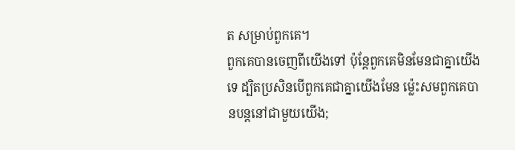ត សម្រាប់ពួកគេ។
ពួកគេបានចេញពីយើងទៅ ប៉ុន្តែពួកគេមិនមែនជាគ្នាយើងទេ ដ្បិតប្រសិនបើពួកគេជាគ្នាយើងមែន ម្ល៉េះសមពួកគេបានបន្តនៅជាមួយយើង;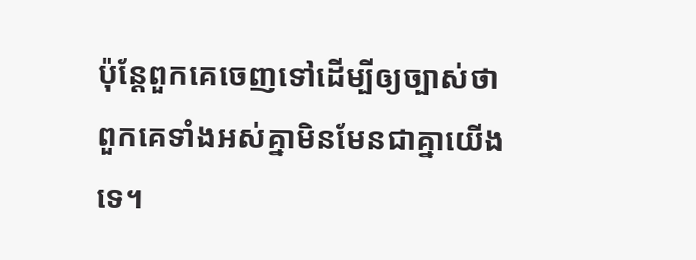ប៉ុន្តែពួកគេចេញទៅដើម្បីឲ្យច្បាស់ថា ពួកគេទាំងអស់គ្នាមិនមែនជាគ្នាយើងទេ។